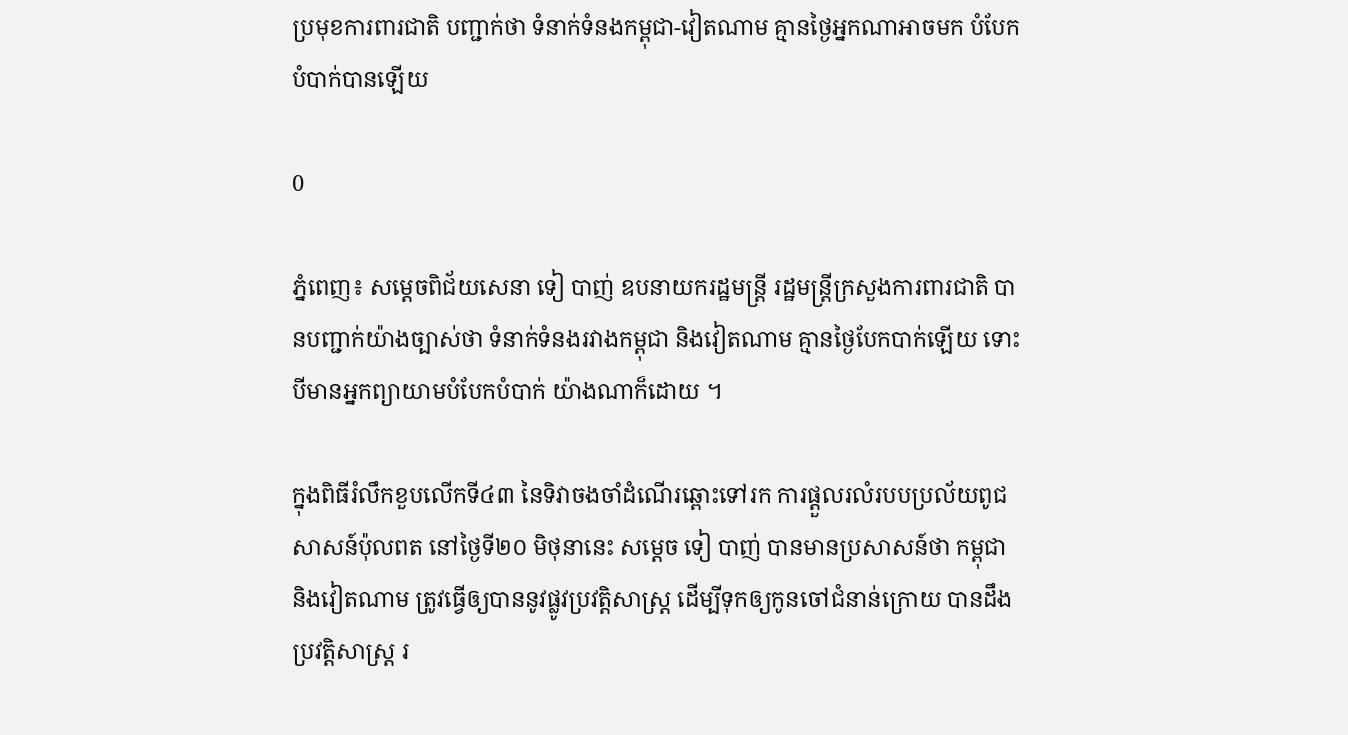ប្រមុខការពារជាតិ បញ្ជាក់ថា ទំនាក់ទំនងកម្ពុជា-វៀតណាម គ្មានថ្ងៃអ្នកណាអាចមក បំបែកបំបាក់បានឡើយ

0

ភ្នំពេញ៖ សម្ដេចពិជ័យសេនា ទៀ បាញ់ ឧបនាយករដ្ឋមន្ត្រី រដ្ឋមន្ត្រីក្រសួងការពារជាតិ បានបញ្ជាក់យ៉ាងច្បាស់ថា ទំនាក់ទំនងរវាងកម្ពុជា និងវៀតណាម គ្មានថ្ងៃបែកបាក់ឡើយ ទោះបីមានអ្នកព្យាយាមបំបែកបំបាក់ យ៉ាងណាក៏ដោយ ។

ក្នុងពិធីរំលឹកខួបលើកទី៤៣ នៃទិវាចងចាំដំណើរឆ្ពោះទៅរក ការផ្ដួលរលំរបបប្រល័យពូជសាសន៍ប៉ុលពត នៅថ្ងៃទី២០ មិថុនានេះ សម្ដេច ទៀ បាញ់ បានមានប្រសាសន៍ថា កម្ពុជា និងវៀតណាម ត្រូវធ្វើឲ្យបាននូវផ្លូវប្រវត្តិសាស្ដ្រ ដើម្បីទុកឲ្យកូនចៅជំនាន់ក្រោយ បានដឹងប្រវត្តិសាស្ដ្រ រ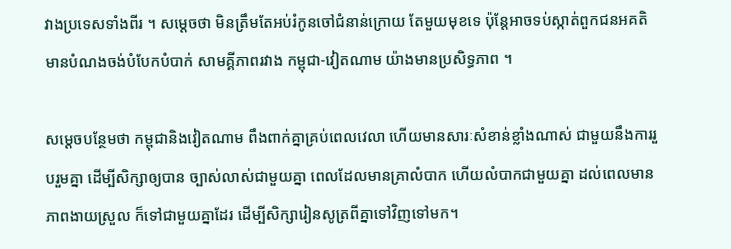វាងប្រទេសទាំងពីរ ។ សម្ដេចថា មិនត្រឹមតែអប់រំកូនចៅជំនាន់ក្រោយ តែមួយមុខទេ ប៉ុន្តែអាចទប់ស្កាត់ពួកជនអគតិ មានបំណងចង់បំបែកបំបាក់ សាមគ្គីភាពរវាង កម្ពុជា-វៀតណាម យ៉ាងមានប្រសិទ្ធភាព ។

សម្ដេចបន្ថែមថា កម្ពុជានិងវៀតណាម ពឹងពាក់គ្នាគ្រប់ពេលវេលា ហើយមានសារៈសំខាន់ខ្លាំងណាស់ ជាមួយនឹងការរួបរួមគ្នា ដើម្បីសិក្សាឲ្យបាន ច្បាស់លាស់ជាមួយគ្នា ពេលដែលមានគ្រាលំបាក ហើយលំបាកជាមួយគ្នា ដល់ពេលមានភាពងាយស្រួល ក៏ទៅជាមួយគ្នាដែរ ដើម្បីសិក្សារៀនសូត្រពីគ្នាទៅវិញទៅមក។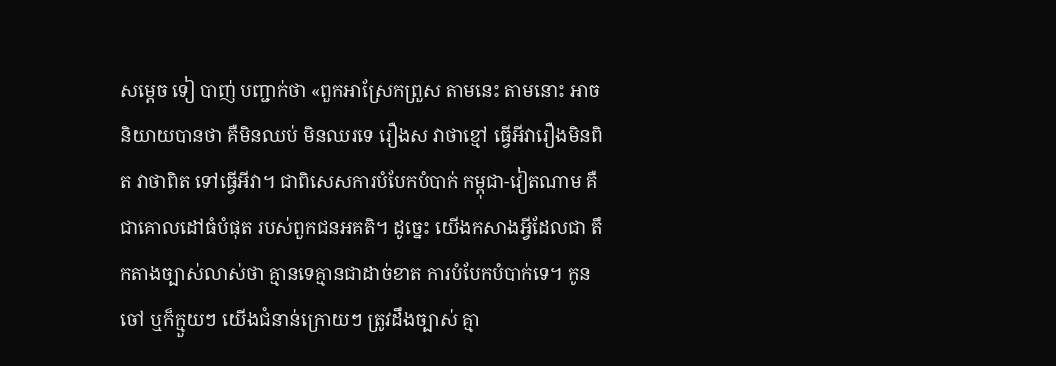សម្ដេច ទៀ បាញ់ បញ្ជាក់ថា «ពួកអាស្រែកព្រួស តាមនេះ តាមនោះ អាចនិយាយបានថា គឺមិនឈប់ មិនឈរទេ រឿងស វាថាខ្មៅ ធ្វើអីវារឿងមិនពិត វាថាពិត ទៅធ្វើអីវា។ ជាពិសេសការបំបែកបំបាក់ កម្ពុជា-វៀតណាម គឺជាគោលដៅធំបំផុត របស់ពួកជនអគតិ។ ដូច្នេះ យើងកសាងអ្វីដែលជា តឹកតាងច្បាស់លាស់ថា គ្មានទេគ្មានជាដាច់ខាត ការបំបែកបំបាក់ទេ។ កូនចៅ ឬក៏ក្មួយៗ យើងជំនាន់ក្រោយៗ ត្រូវដឹងច្បាស់ គ្មា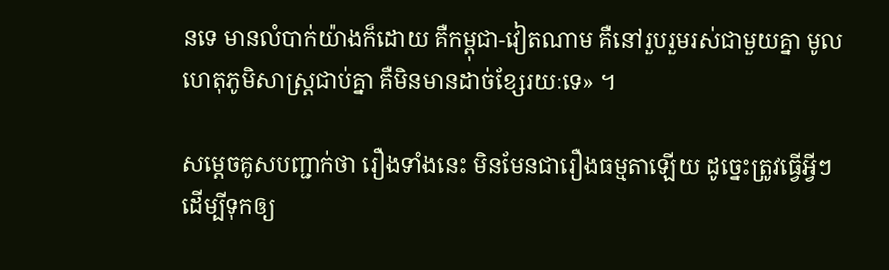នទេ មានលំបាក់យ៉ាងក៏ដោយ គឺកម្ពុជា-វៀតណាម គឺនៅរួបរួមរស់ជាមួយគ្នា មូលហេតុភូមិសាស្ដ្រជាប់គ្នា គឺមិនមានដាច់ខ្សែរយៈទេ» ។

សម្ដេចគូសបញ្ជាក់ថា រឿងទាំងនេះ មិនមែនជារឿងធម្មតាឡើយ ដូច្នេះត្រូវធ្វើអ្វីៗ ដើម្បីទុកឲ្យ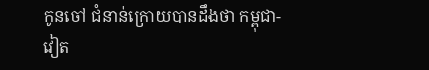កូនចៅ ជំនាន់ក្រោយបានដឹងថា កម្ពុជា-វៀត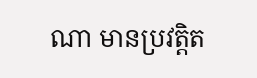ណា មានប្រវត្តិត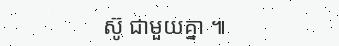ស៊ូ ជាមួយគ្នា ៕